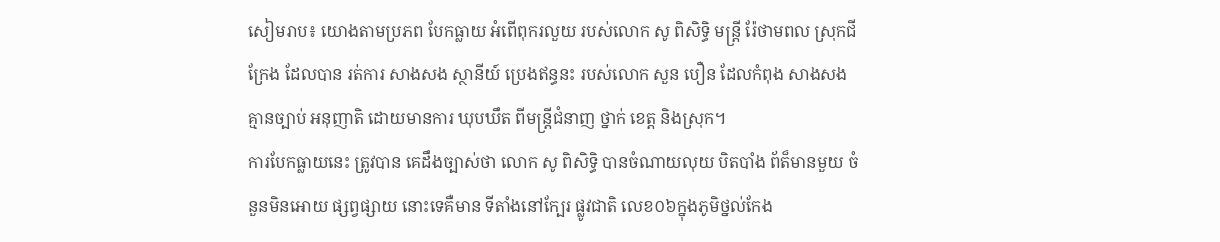សៀមរាប៖ យោងតាមប្រភព បែកធ្លាយ អំពើពុករលួយ របស់លោក សូ ពិសិទ្ធិ មន្រ្ដី រ៉ែថាមពល ស្រុកជីក្រែង ដែលបាន រត់ការ សាងសង ស្ថានីយ៍ ប្រេងឥន្ធនះ របស់លោក សួន បឿន ដែលកំពុង សាងសង គ្មានច្បាប់ អនុញាតិ ដោយមានការ ឃុបឃឹត ពីមន្រ្ដីជំនាញ ថ្នាក់ ខេត្ត និងស្រុក។
ការបែកធ្លាយនេះ ត្រូវបាន គេដឹងច្បាស់ថា លោក សូ ពិសិទ្ធិ បានចំណាយលុយ បិតបាំង ព័ត៏មានមួយ ចំនួនមិនអោយ ផ្សព្វផ្សាយ នោះទេគឺមាន ទីតាំងនៅក្បែរ ផ្លូវជាតិ លេខ០៦ក្នុងភូមិថ្នល់កែង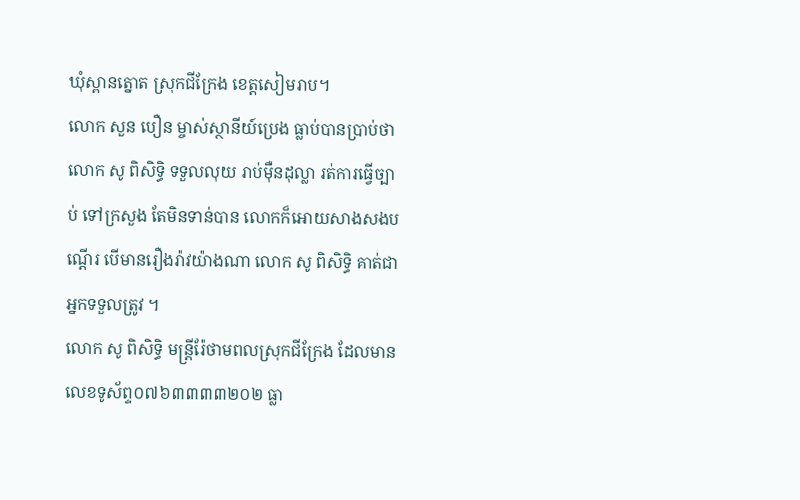ឃុំស្ពានត្នោត ស្រុកជីក្រែង ខេត្តសៀមរាប។
លោក សួន បឿន ម្ចាស់ស្ថានីយ៍ប្រេង ធ្លាប់បានប្រាប់ថា លោក សូ ពិសិទ្ធិ ទទួលលុយ រាប់ម៉ឺនដុល្លា រត់ការធ្វើច្បាប់ ទៅក្រសួង តែមិនទាន់បាន លោកក៏អោយសាងសងបណ្ដើរ បើមានរឿងរ៉ាវយ៉ាងណា លោក សូ ពិសិទ្ធិ គាត់ជាអ្នកទទួលត្រូវ ។
លោក សូ ពិសិទ្ធិ មន្រ្ដីរ៉ែថាមពលស្រុកជីក្រែង ដែលមានលេខទូស័ព្ទ០៧៦៣៣៣៣២០២ ធ្លា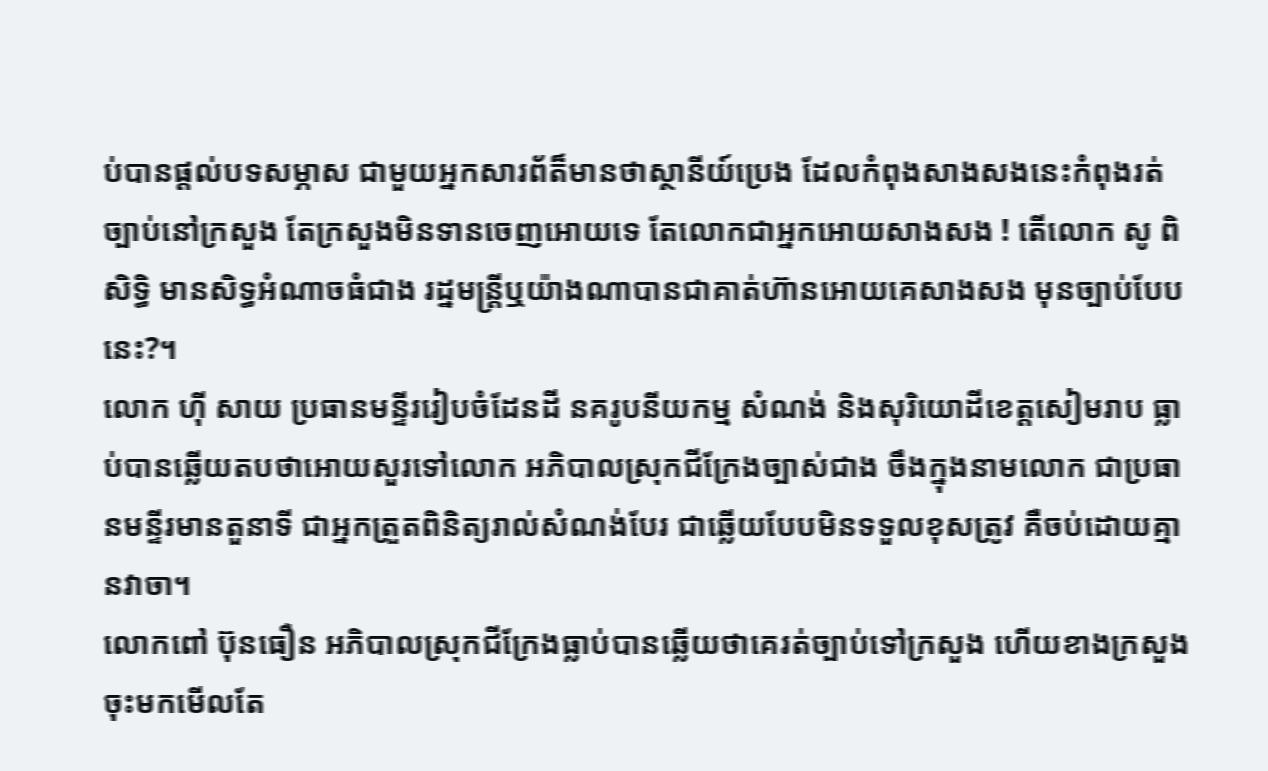ប់បានផ្ដល់បទសម្ភាស ជាមួយអ្នកសារព័ត៏មានថាស្ថានីយ៍ប្រេង ដែលកំពុងសាងសងនេះកំពុងរត់ច្បាប់នៅក្រសួង តែក្រសួងមិនទានចេញអោយទេ តែលោកជាអ្នកអោយសាងសង ! តើលោក សូ ពិសិទ្ធិ មានសិទ្ធអំណាចធំជាង រដ្នមន្រ្ដីឬយ៉ាងណាបានជាគាត់ហ៊ានអោយគេសាងសង មុនច្បាប់បែបនេះ?។
លោក ហ៊ី សាយ ប្រធានមន្ទីររៀបចំដែនដី នគរូបនីយកម្ម សំណង់ និងសុរិយោដីខេត្តសៀមរាប ធ្លាប់បានឆ្លើយតបថាអោយសួរទៅលោក អភិបាលស្រុកជីក្រែងច្បាស់ជាង ចឹងក្នុងនាមលោក ជាប្រធានមន្ទីរមានតួនាទី ជាអ្នកត្រួតពិនិត្យរាល់សំណង់បែរ ជាឆ្លើយបែបមិនទទួលខុសត្រូវ គឺចប់ដោយគ្មានវាចា។
លោកពៅ ប៊ុនធឿន អភិបាលស្រុកជីក្រែងធ្លាប់បានឆ្លើយថាគេរត់ច្បាប់ទៅក្រសួង ហើយខាងក្រសួងចុះមកមើលតែ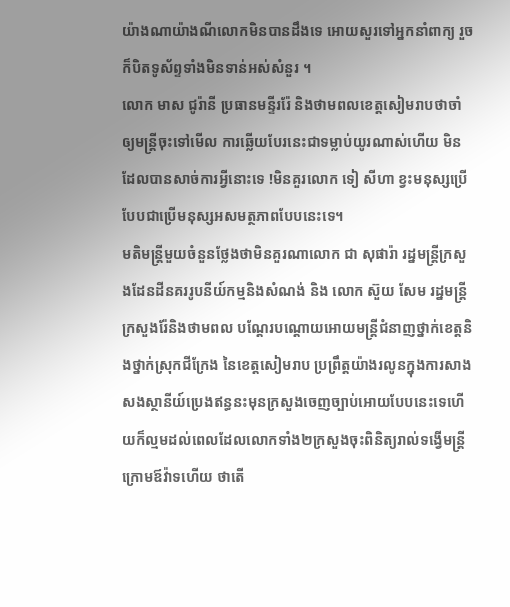យ៉ាងណាយ៉ាងណីលោកមិនបានដឹងទេ អោយសួរទៅអ្នកនាំពាក្យ រួចក៏បិតទូស័ព្ទទាំងមិនទាន់អស់សំនួរ ។
លោក មាស ជូរ៉ានី ប្រធានមន្ទីររ៉ែ និងថាមពលខេត្តសៀមរាបថាចាំឲ្យមន្រ្តីចុះទៅមើល ការឆ្លើយបែរនេះជាទម្លាប់យូរណាស់ហើយ មិនដែលបានសាច់ការអ្វីនោះទេ !មិនគួរលោក ទៀ សីហា ខ្វះមនុស្សប្រើ បែបជាប្រើមនុស្សអសមត្ថភាពបែបនេះទេ។
មតិមន្រ្ដីមួយចំនួនថ្លែងថាមិនគួរណាលោក ជា សុផារ៉ា រដ្នមន្រ្ដីក្រសួងដែនដីនគររូបនីយ៍កម្មនិងសំណង់ និង លោក ស៊ួយ សែម រដ្នមន្រ្ដីក្រសួងរ៉ែនិងថាមពល បណ្ដែរបណ្ដោយអោយមន្រ្ដីជំនាញថ្នាក់ខេត្តនិងថ្នាក់ស្រុកជីក្រែង នៃខេត្តសៀមរាប ប្រព្រឹត្តយ៉ាងរលូនក្នុងការសាងសងស្ថានីយ៍ប្រេងឥន្ធនះមុនក្រសួងចេញច្បាប់អោយបែបនេះទេហើយក៏ល្មមដល់ពេលដែលលោកទាំង២ក្រសួងចុះពិនិត្យរាល់ទង្វើមន្រ្ដីក្រោមឪវ៉ាទហើយ ថាតើ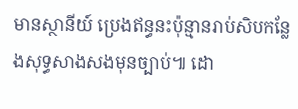មានស្ថានីយ៍ ប្រេងឥន្ធនះប៉ុន្មានរាប់សិបកន្លែងសុទ្ធសាងសងមុនច្បាប់៕ ដោ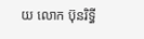យ លោក ប៊ុនរិទ្ធី